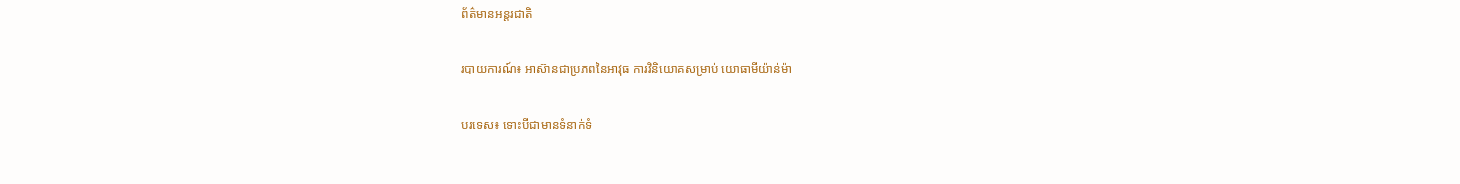ព័ត៌មានអន្តរជាតិ

របាយការណ៍៖ អាស៊ានជាប្រភពនៃអាវុធ ការវិនិយោគសម្រាប់ យោធាមីយ៉ាន់ម៉ា

បរទេស៖ ទោះបីជាមានទំនាក់ទំ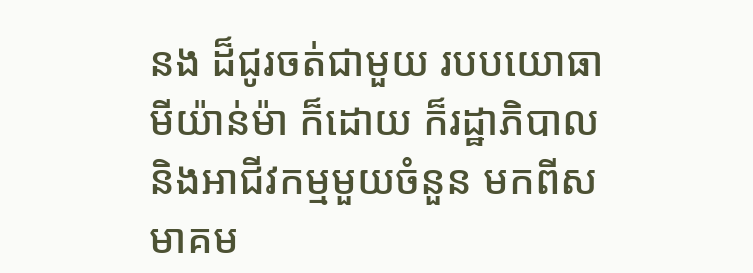នង ដ៏ជូរចត់ជាមួយ របបយោធាមីយ៉ាន់ម៉ា ក៏ដោយ ក៏រដ្ឋាភិបាល និងអាជីវកម្មមួយចំនួន មកពីសមាគម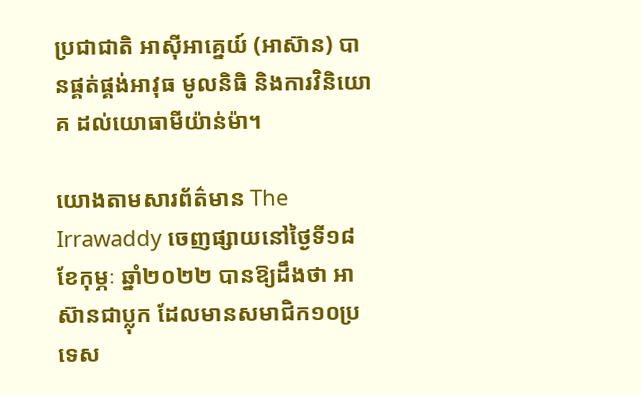ប្រជាជាតិ អាស៊ីអាគ្នេយ៍ (អាស៊ាន) បានផ្គត់ផ្គង់អាវុធ មូលនិធិ និងការវិនិយោគ ដល់យោធាមីយ៉ាន់ម៉ា។

យោងតាមសារព័ត៌មាន The Irrawaddy ចេញផ្សាយនៅថ្ងៃទី១៨ ខែកុម្ភៈ ឆ្នាំ២០២២ បានឱ្យដឹងថា អាស៊ានជាប្លុក ដែលមានសមាជិក១០ប្រទេស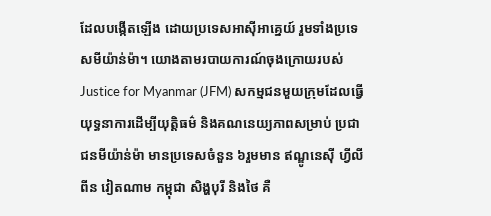ដែលបង្កើតឡើង ដោយប្រទេសអាស៊ីអាគ្នេយ៍ រួមទាំងប្រទេសមីយ៉ាន់ម៉ា។ យោងតាមរបាយការណ៍ចុងក្រោយរបស់ Justice for Myanmar (JFM) សកម្មជនមួយក្រុមដែលធ្វើយុទ្ធនាការដើម្បីយុត្តិធម៌ និងគណនេយ្យភាពសម្រាប់ ប្រជាជនមីយ៉ាន់ម៉ា មានប្រទេសចំនួន ៦រួមមាន ឥណ្ឌូនេស៊ី ហ្វីលីពីន វៀតណាម កម្ពុជា សិង្ហបុរី និងថៃ គឺ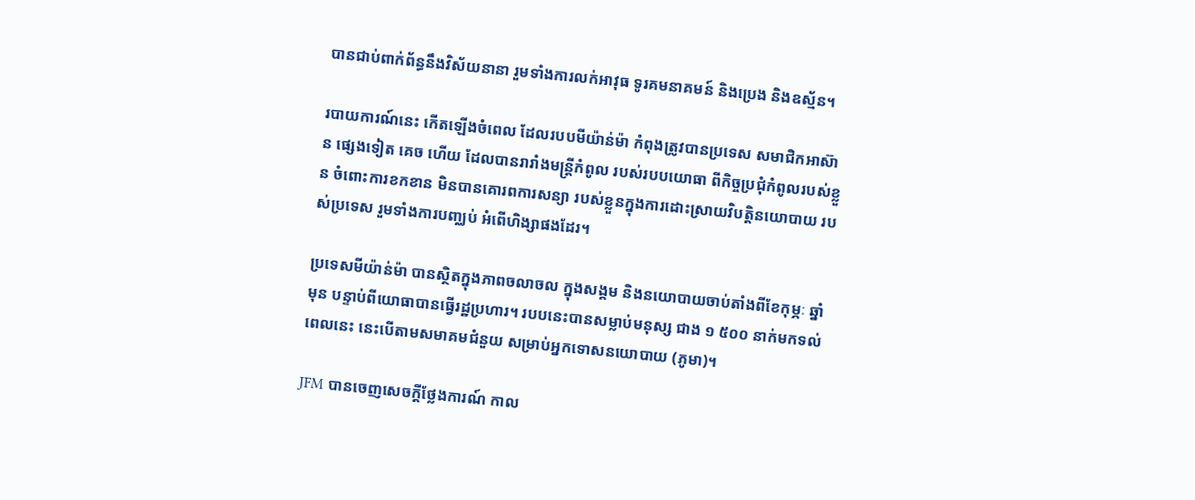បានជាប់ពាក់ព័ន្ធនឹងវិស័យនានា រួមទាំងការលក់អាវុធ ទូរគមនាគមន៍ និងប្រេង និងឧស្ម័ន។

របាយការណ៍នេះ កើតឡើងចំពេល ដែលរបបមីយ៉ាន់ម៉ា កំពុងត្រូវបានប្រទេស សមាជិកអាស៊ាន ផ្សេងទៀត គេច ហើយ ដែលបានរារាំងមន្ត្រីកំពូល របស់របបយោធា ពីកិច្ចប្រជុំកំពូលរបស់ខ្លួន ចំពោះការខកខាន មិនបានគោរពការសន្យា របស់ខ្លួនក្នុងការដោះស្រាយវិបត្តិនយោបាយ របស់ប្រទេស រួមទាំងការបញ្ឈប់ អំពើហិង្សាផងដែរ។

ប្រទេសមីយ៉ាន់ម៉ា បានស្ថិតក្នុងភាពចលាចល ក្នុងសង្គម និងនយោបាយចាប់តាំងពីខែកុម្ភៈ ឆ្នាំមុន បន្ទាប់ពីយោធាបានធ្វើរដ្ឋប្រហារ។ របបនេះបានសម្លាប់មនុស្ស ជាង ១ ៥០០ នាក់មកទល់ពេលនេះ នេះបើតាមសមាគមជំនួយ សម្រាប់អ្នកទោសនយោបាយ (ភូមា)។

JFM បានចេញសេចក្តីថ្លែងការណ៍ កាល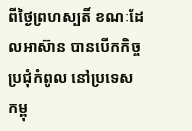ពីថ្ងៃព្រហស្បតិ៍ ខណៈដែលអាស៊ាន បានបើកកិច្ចប្រជុំកំពូល នៅប្រទេសកម្ពុ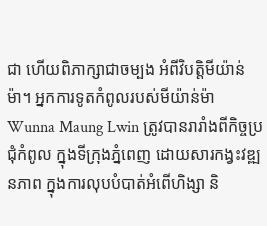ជា ហើយពិភាក្សាជាចម្បង អំពីវិបត្តិមីយ៉ាន់ម៉ា។ អ្នកការទូតកំពូលរបស់មីយ៉ាន់ម៉ា Wunna Maung Lwin ត្រូវបានរារាំងពីកិច្ចប្រជុំកំពូល ក្នុងទីក្រុងភ្នំពេញ ដោយសារកង្វះវឌ្ឍនភាព ក្នុងការលុបបំបាត់អំពើហិង្សា និ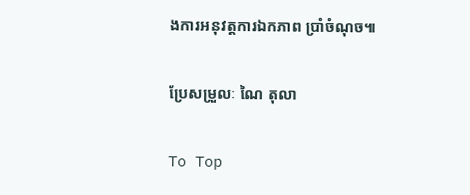ងការអនុវត្តការឯកភាព ប្រាំចំណុច៕

ប្រែសម្រួលៈ ណៃ តុលា

To Top